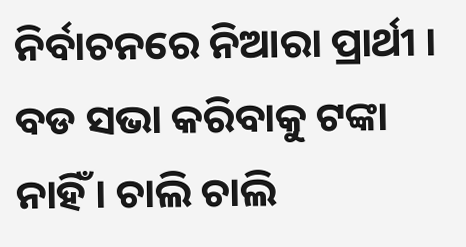ନିର୍ବାଚନରେ ନିଆରା ପ୍ରାର୍ଥୀ । ବଡ ସଭା କରିବାକୁ ଟଙ୍କା ନାହିଁ । ଚାଲି ଚାଲି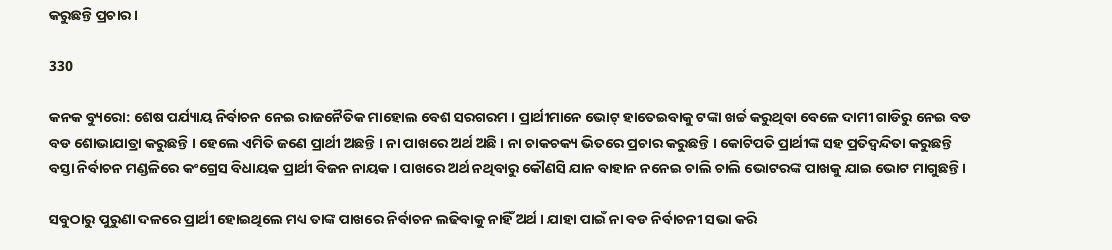କରୁଛନ୍ତି ପ୍ରଚାର ।

330

କନକ ବ୍ୟୁରୋ: ଶେଷ ପର୍ଯ୍ୟାୟ ନିର୍ବାଚନ ନେଇ ରାଜନୈତିକ ମାହୋଲ ବେଶ ସରଗରମ । ପ୍ରାର୍ଥୀମାନେ ଭୋଟ୍ ହାତେଇବାକୁ ଟଙ୍କା ଖର୍ଚ୍ଚ କରୁଥିବା ବେଳେ ଦାମୀ ଗାଡିରୁ ନେଇ ବଡ ବଡ ଶୋଭାଯାତ୍ରା କରୁଛନ୍ତି । ହେଲେ ଏମିତି ଜଣେ ପ୍ରାର୍ଥୀ ଅଛନ୍ତି । ନା ପାଖରେ ଅର୍ଥ ଅଛି । ନା ଚାକଚକ୍ୟ ଭିତରେ ପ୍ରଚାର କରୁଛନ୍ତି । କୋଟିପତି ପ୍ରାର୍ଥୀଙ୍କ ସହ ପ୍ରତିଦ୍ୱନ୍ଦିତା କରୁଛନ୍ତି ବସ୍ତା ନିର୍ବାଚନ ମଣ୍ଡଳିରେ କଂଗ୍ରେସ ବିଧାୟକ ପ୍ରାର୍ଥୀ ବିଜନ ନାୟକ । ପାଖରେ ଅର୍ଥ ନଥିବାରୁ କୌଣସି ଯାନ ବାହାନ ନନେଇ ଚାଲି ଚାଲି ଭୋଟରଙ୍କ ପାଖକୁ ଯାଇ ଭୋଟ ମାଗୁଛନ୍ତି ।

ସବୁଠାରୁ ପୁରୁଣା ଦଳରେ ପ୍ରାର୍ଥୀ ହୋଇଥିଲେ ମଧ୍ୟ ତାଙ୍କ ପାଖରେ ନିର୍ବାଚନ ଲଢିବାକୁ ନାହିଁ ଅର୍ଥ । ଯାହା ପାଇଁ ନା ବଡ ନିର୍ବାଚନୀ ସଭା କରି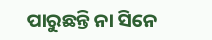ପାରୁଛନ୍ତି ନା ସିନେ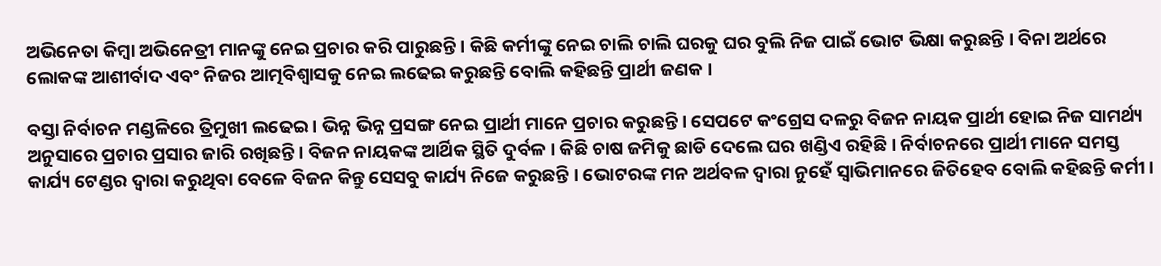ଅଭିନେତା କିମ୍ବା ଅଭିନେତ୍ରୀ ମାନଙ୍କୁ ନେଇ ପ୍ରଚାର କରି ପାରୁଛନ୍ତି । କିଛି କର୍ମୀଙ୍କୁ ନେଇ ଚାଲି ଚାଲି ଘରକୁ ଘର ବୁଲି ନିଜ ପାଇଁ ଭୋଟ ଭିକ୍ଷା କରୁଛନ୍ତି । ବିନା ଅର୍ଥରେ ଲୋକଙ୍କ ଆଶୀର୍ବାଦ ଏବଂ ନିଜର ଆତ୍ମବିଶ୍ୱାସକୁ ନେଇ ଲଢେଇ କରୁଛନ୍ତି ବୋଲି କହିଛନ୍ତି ପ୍ରାର୍ଥୀ ଜଣକ ।

ବସ୍ତା ନିର୍ବାଚନ ମଣ୍ଡଳିରେ ତ୍ରିମୁଖୀ ଲଢେଇ । ଭିନ୍ନ ଭିନ୍ନ ପ୍ରସଙ୍ଗ ନେଇ ପ୍ରାର୍ଥୀ ମାନେ ପ୍ରଚାର କରୁଛନ୍ତି । ସେପଟେ କଂଗ୍ରେସ ଦଳରୁ ବିଜନ ନାୟକ ପ୍ରାର୍ଥୀ ହୋଇ ନିଜ ସାମର୍ଥ୍ୟ ଅନୁସାରେ ପ୍ରଚାର ପ୍ରସାର ଜାରି ରଖିଛନ୍ତି । ବିଜନ ନାୟକଙ୍କ ଆର୍ଥିକ ସ୍ଥିତି ଦୁର୍ବଳ । କିଛି ଚାଷ ଜମିକୁ ଛାଡି ଦେଲେ ଘର ଖଣ୍ଡିଏ ରହିଛି । ନିର୍ବାଚନରେ ପ୍ରାର୍ଥୀ ମାନେ ସମସ୍ତ କାର୍ଯ୍ୟ ଟେଣ୍ଡର ଦ୍ୱାରା କରୁଥିବା ବେଳେ ବିଜନ କିନ୍ତୁ ସେସବୁ କାର୍ଯ୍ୟ ନିଜେ କରୁଛନ୍ତି । ଭୋଟରଙ୍କ ମନ ଅର୍ଥବଳ ଦ୍ୱାରା ନୁହେଁ ସ୍ୱାଭିମାନରେ ଜିତିହେବ ବୋଲି କହିଛନ୍ତି କର୍ମୀ ।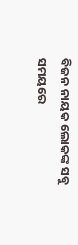ବିଜନ ନାୟକ ଲୋକଙ୍କ ସବୁ ସମୟରେ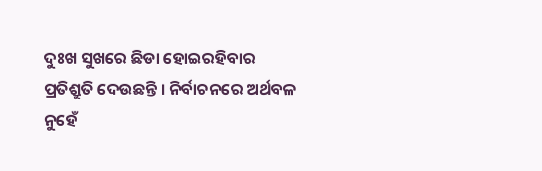ଦୁଃଖ ସୁଖରେ ଛିଡା ହୋଇରହିବାର ପ୍ରତିଶ୍ରୁତି ଦେଉଛନ୍ତି । ନିର୍ବାଚନରେ ଅର୍ଥବଳ ନୁହେଁ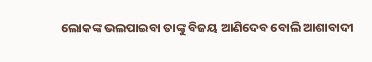ଲୋକଙ୍କ ଭଲପାଇବା ତାଙ୍କୁ ବିଜୟ ଆଣିଦେବ ବୋଲି ଆଶାବାଦୀ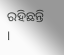ରହିଛନ୍ତି ।